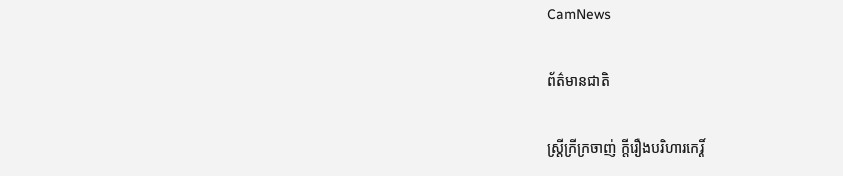CamNews

ព័ត៌មានជាតិ

ស្ត្រីក្រីក្រចាញ់ ក្តីរឿងបរិហារកេរ្តិ៍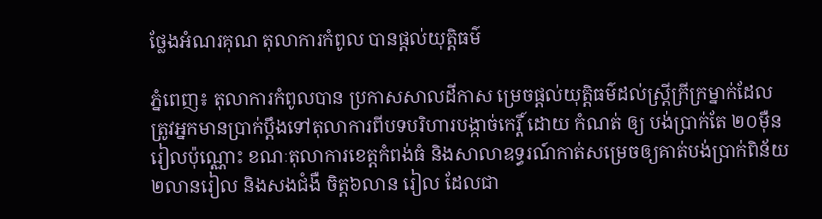ថ្លែងអំណរគុណ តុលាការកំពូល បានផ្តល់យុត្តិធម៌

ភ្នំពេញ៖ តុលាការកំពូលបាន ប្រកាសសាលដីកាស ម្រេចផ្តល់យុត្តិធម៌ដល់ស្ត្រីក្រីក្រម្នាក់ដែល
ត្រូវអ្នកមានប្រាក់ប្តឹងទៅតុលាការពីបទបរិហារបង្កាច់កេរ្តិ៍ ដោយ កំណត់ ឲ្យ បង់ប្រាក់តែ ២០ម៉ឺន
រៀលប៉ុណ្ណោះ ខណៈតុលាការខេត្តកំពង់ធំ និងសាលាឧទ្ធរណ៍កាត់សម្រេចឲ្យគាត់បង់ប្រាក់ពិន័យ
២លានរៀល និងសងជំងឺ ចិត្ត៦លាន រៀល ដែលជា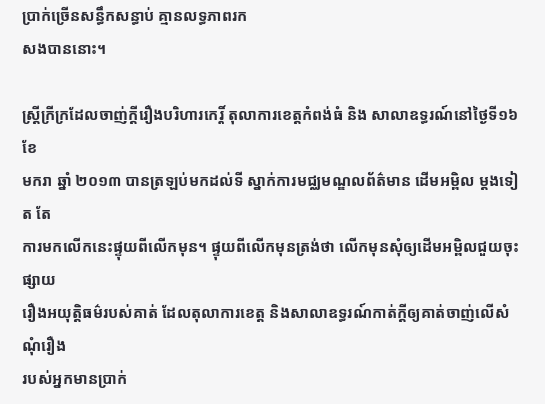ប្រាក់ច្រើនសន្ធឹកសន្ធាប់ គ្មានលទ្ធភាពរក
សងបាននោះ។

ស្ត្រីក្រីក្រដែលចាញ់ក្តីរឿងបរិហារកេរ្តិ៍ តុលាការខេត្តកំពង់ធំ និង សាលាឧទ្ធរណ៍នៅថ្ងៃទី១៦ ខែ
មករា ឆ្នាំ ២០១៣ បានត្រឡប់មកដល់ទី ស្នាក់ការមជ្ឈមណ្ឌលព័ត៌មាន ដើមអម្ពិល ម្តងទៀត តែ
ការមកលើកនេះផ្ទុយពីលើកមុន។ ផ្ទុយពីលើកមុនត្រង់ថា លើកមុនសុំឲ្យដើមអម្ពិលជួយចុះផ្សាយ
រឿងអយុត្តិធម៌របស់គាត់ ដែលតុលាការខេត្ត និងសាលាឧទ្ធរណ៍កាត់ក្តីឲ្យគាត់ចាញ់លើសំណុំរឿង
របស់អ្នកមានប្រាក់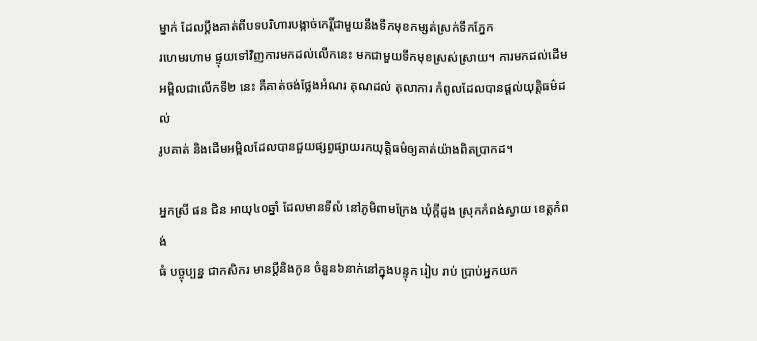ម្នាក់ ដែលប្តឹងគាត់ពីបទបរិហារបង្កាច់កេរ្តិ៍ជាមួយនឹងទឹកមុខកម្សត់ស្រក់ទឹកភ្នែក
រហេមរហាម ផ្ទុយទៅវិញការមកដល់លើកនេះ មកជាមួយទឹកមុខស្រស់ស្រាយ។ ការមកដល់ដើម
អម្ពិលជាលើកទី២ នេះ គឺគាត់ចង់ថ្លែងអំណរ គុណដល់ តុលាការ កំពូលដែលបានផ្តល់យុត្តិធម៌ដល់
រូបគាត់ និងដើមអម្ពិលដែលបានជួយផ្សព្វផ្សាយរកយុត្តិធម៌ឲ្យគាត់យ៉ាងពិតប្រាកដ។

អ្នកស្រី ផន ជិន អាយុ៤០ឆ្នាំ ដែលមានទីលំ នៅភូមិពាមក្រែង ឃុំក្តីដូង ស្រុកកំពង់ស្វាយ ខេត្តកំពង់
ធំ បច្ចុប្បន្ន ជាកសិករ មានប្តីនិងកូន ចំនួន៦នាក់នៅក្នុងបន្ទុក រៀប រាប់ ប្រាប់អ្នកយក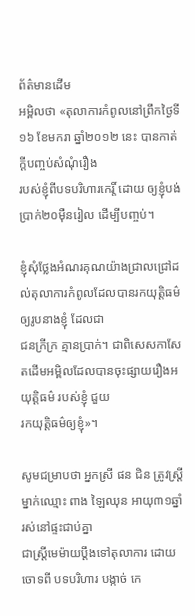ព័ត៌មានដើម
អម្ពិលថា «តុលាការកំពូលនៅព្រឹកថ្ងៃទី១៦ ខែមករា ឆ្នាំ២០១២ នេះ បានកាត់ក្តីបញ្ចប់សំណុំរឿង
របស់ខ្ញុំពីបទបរិហារកេរ្តិ៍ ដោយ ឲ្យខ្ញុំបង់ប្រាក់២០ម៉ឺនរៀល ដើម្បីបញ្ចប់។

ខ្ញុំសុំថ្លែងអំណរគុណយ៉ាងជ្រាលជ្រៅដល់តុលាការកំពូលដែលបានរកយុត្តិធម៌ឲ្យរូបនាងខ្ញុំ ដែលជា
ជនក្រីក្រ គ្មានប្រាក់។ ជាពិសេសកាសែតដើមអម្ពិលដែលបានចុះផ្សាយរឿងអយុត្តិធម៌ របស់ខ្ញុំ ជួយ
រកយុត្តិធម៌ឲ្យខ្ញុំ»។

សូមជម្រាបថា អ្នកស្រី ផន ជិន ត្រូវស្ត្រី ម្នាក់ឈ្មោះ ពាង ឡៃឈុន អាយុ៣១ឆ្នាំ រស់នៅផ្ទះជាប់គ្នា
ជាស្ត្រីមេម៉ាយប្តឹងទៅតុលាការ ដោយចោទពី បទបរិហារ បង្កាច់ កេ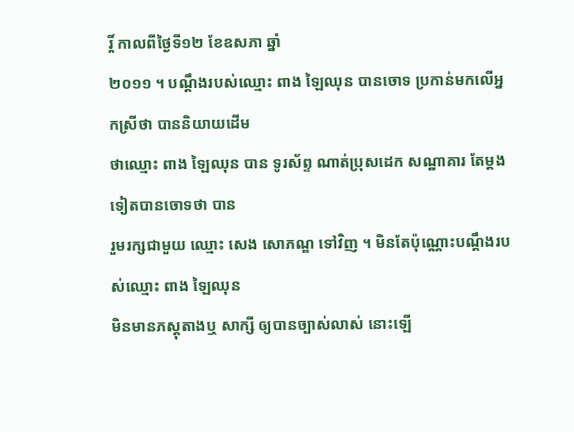រ្តិ៍ កាលពីថ្ងៃទី១២ ខែឧសភា ឆ្នាំ
២០១១ ។ បណ្តឹងរបស់ឈ្មោះ ពាង ឡៃឈុន បានចោទ ប្រកាន់មកលើអ្នកស្រីថា បាននិយាយដើម
ថាឈ្មោះ ពាង ឡៃឈុន បាន ទូរស័ព្ទ ណាត់ប្រុសដេក សណ្ឋាគារ តែម្តងទៀតបានចោទថា បាន
រួមរក្សជាមួយ ឈ្មោះ សេង សោភណ្ឌ ទៅវិញ ។ មិនតែប៉ុណ្ណោះបណ្តឹងរបស់ឈ្មោះ ពាង ឡៃឈុន
មិនមានភស្តុតាងឬ សាក្សី ឲ្យបានច្បាស់លាស់ នោះឡើ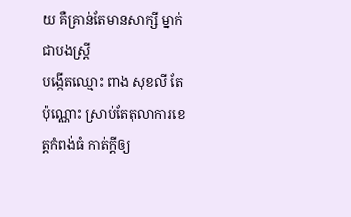យ គឺគ្រាន់តែមានសាក្សី ម្នាក់ជាបងស្ត្រី
បង្កើតឈ្មោះ ពាង សុខលី តែប៉ុណ្ណោះ ស្រាប់តែតុលាការខេត្តកំពង់ធំ កាត់ក្តីឲ្យ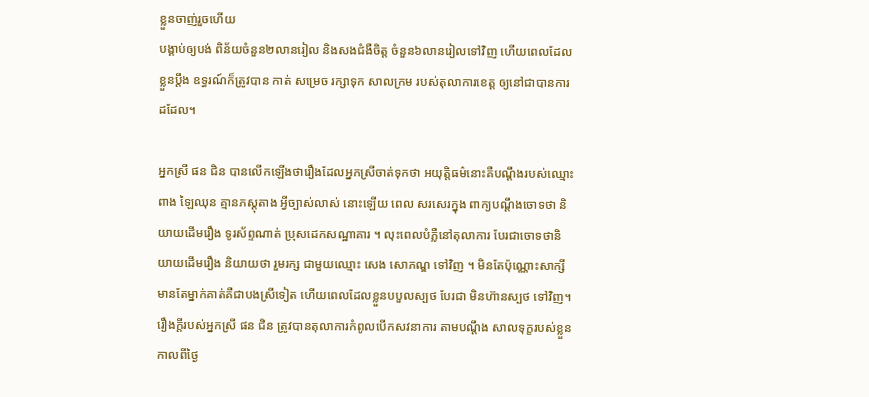ខ្លួនចាញ់រួចហើយ
បង្គាប់ឲ្យបង់ ពិន័យចំនួន២លានរៀល និងសងជំងឺចិត្ត ចំនួន៦លានរៀលទៅវិញ ហើយពេលដែល
ខ្លួនប្តឹង ឧទ្ធរណ៍ក៏ត្រូវបាន កាត់ សម្រេច រក្សាទុក សាលក្រម របស់តុលាការខេត្ត ឲ្យនៅជាបានការ
ដដែល។

អ្នកស្រី ផន ជិន បានលើកឡើងថារឿងដែលអ្នកស្រីចាត់ទុកថា អយុត្តិធម៌នោះគឺបណ្តឹងរបស់ឈ្មោះ
ពាង ឡៃឈុន គ្មានភស្តុតាង អ្វីច្បាស់លាស់ នោះឡើយ ពេល សរសេរក្នុង ពាក្យបណ្តឹងចោទថា និ
យាយដើមរឿង ទូរស័ព្ទណាត់ ប្រុសដេកសណ្ឋាគារ ។ លុះពេលបំភ្លឺនៅតុលាការ បែរជាចោទថានិ
យាយដើមរឿង និយាយថា រួមរក្ស ជាមួយឈ្មោះ សេង សោភណ្ឌ ទៅវិញ ។ មិនតែប៉ុណ្ណោះសាក្សី
មានតែម្នាក់គាត់គឺជាបងស្រីទៀត ហើយពេលដែលខ្លួនបបួលស្បថ បែរជា មិនហ៊ានស្បថ ទៅវិញ។
រឿងក្តីរបស់អ្នកស្រី ផន ជិន ត្រូវបានតុលាការកំពូលបើកសវនាការ តាមបណ្តឹង សាលទុក្ខរបស់ខ្លួន
កាលពីថ្ងៃ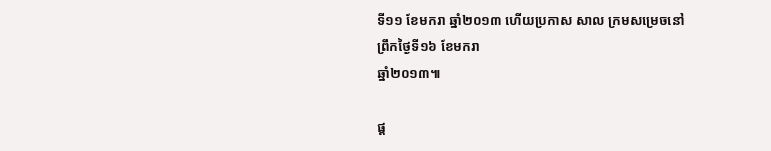ទី១១ ខែមករា ឆ្នាំ២០១៣ ហើយប្រកាស សាល ក្រមសម្រេចនៅព្រឹកថ្ងៃទី១៦ ខែមករា
ឆ្នាំ២០១៣៕

ផ្ត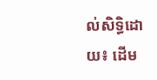ល់សិទ្ធិដោយ៖ ដើម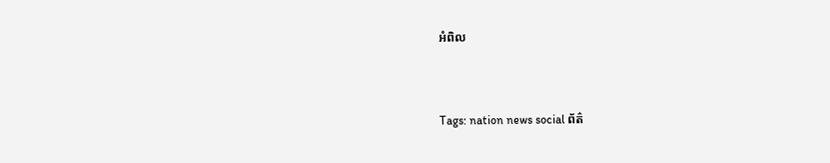អំពិល


Tags: nation news social ព័ត៌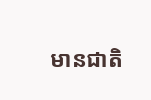មានជាតិ